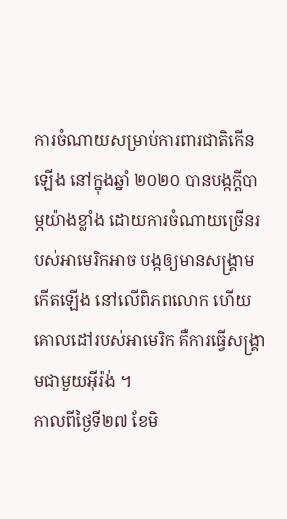ការចំណាយសម្រាប់ការពារជាតិកើនឡើង នៅក្នុងឆ្នាំ ២០២០ បានបង្កក្តីបាម្ភយ៉ាងខ្លាំង ដោយការចំណាយច្រើនរបស់អាមេរិកអាច បង្កឲ្យមានសង្គ្រាមកើតឡើង នៅលើពិភពលោក ហើយគោលដៅរបស់អាមេរិក គឺការធ្វើសង្គ្រាមជាមួយអ៊ីរ៉ង់ ។
កាលពីថ្ងៃទី២៧ ខែមិ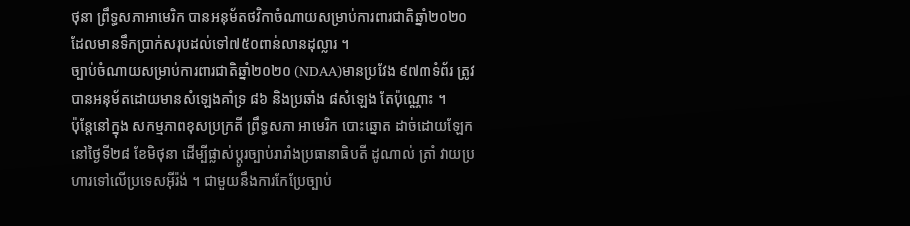ថុនា ព្រឹទ្ធសភាអាមេរិក បានអនុម័តថវិកាចំណាយសម្រាប់ការពារជាតិឆ្នាំ២០២០ ដែលមានទឹកប្រាក់សរុបដល់ទៅ៧៥០ពាន់លានដុល្លារ ។
ច្បាប់ចំណាយសម្រាប់ការពារជាតិឆ្នាំ២០២០ (NDAA)មានប្រវែង ៩៧៣ទំព័រ ត្រូវបានអនុម័តដោយមានសំឡេងគាំទ្រ ៨៦ និងប្រឆាំង ៨សំឡេង តែប៉ុណ្ណោះ ។
ប៉ុន្តែនៅក្នុង សកម្មភាពខុសប្រក្រតី ព្រឹទ្ធសភា អាមេរិក បោះឆ្នោត ដាច់ដោយឡែក នៅថ្ងៃទី២៨ ខែមិថុនា ដើម្បីផ្លាស់ប្តូរច្បាប់រារាំងប្រធានាធិបតី ដូណាល់ ត្រាំ វាយប្រហារទៅលើប្រទេសអ៊ីរ៉ង់ ។ ជាមួយនឹងការកែប្រែច្បាប់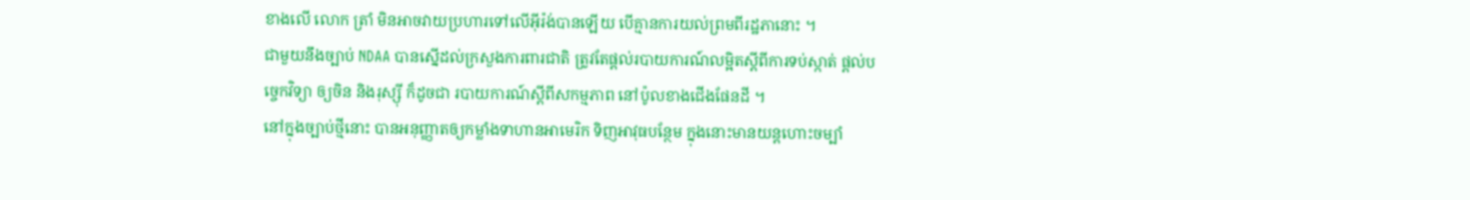ខាងលើ លោក ត្រាំ មិនអាចវាយប្រហារទៅលើអ៊ីរ៉ង់បានឡើយ បើគ្មានការយល់ព្រមពីរដ្ឋភានោះ ។
ជាមួយនឹងច្បាប់ NDAA បានស្នើដល់ក្រសួងការពារជាតិ ត្រូវតែផ្តល់របាយការណ៍លម្អិតស្តីពីការទប់ស្កាត់ ផ្តល់បច្ចេកវិទ្យា ឲ្យចិន និងរុស្ស៊ី ក៏ដូចជា របាយការណ៍ស្តីពីសកម្មភាព នៅប៉ូលខាងជើងផែនដី ។
នៅក្នុងច្បាប់ថ្មីនោះ បានអនុញ្ញាតឲ្យកម្លាំងទាហានអាមេរិក ទិញអាវុធបន្ថែម ក្នុងនោះមានយន្តហោះចម្បាំ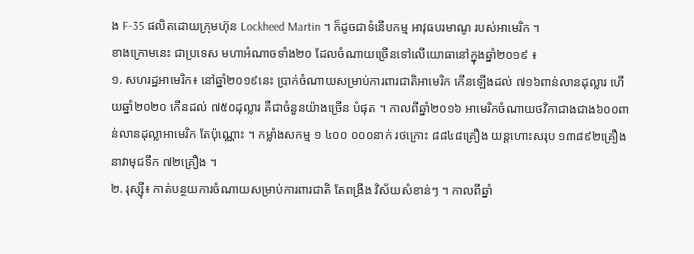ង F-35 ផលិតដោយក្រុមហ៊ុន Lockheed Martin ។ ក៏ដូចជាទំនើបកម្ម អាវុធបរមាណូ របស់អាមេរិក ។
ខាងក្រោមនេះ ជាប្រទេស មហាអំណាចទាំង២០ ដែលចំណាយច្រើនទៅលើយោធានៅក្នុងឆ្នាំ២០១៩ ៖
១. សហរដ្ឋអាមេរិក៖ នៅឆ្នាំ២០១៩នេះ ប្រាក់ចំណាយសម្រាប់ការពារជាតិអាមេរិក កើនឡើងដល់ ៧១៦ពាន់លានដុល្លារ ហើយឆ្នាំ២០២០ កើនដល់ ៧៥០ដុល្លារ គឺជាចំនួនយ៉ាងច្រើន បំផុត ។ កាលពីឆ្នាំ២០១៦ អាមេរិកចំណាយថវិកាជាងជាង៦០០ពាន់លានដុល្លាអាមេរិក តែប៉ុណ្ណោះ ។ កម្លាំងសកម្ម ១ ៤០០ ០០០នាក់ រថក្រោះ ៨៨៤៨គ្រឿង យន្តហោះសរុប ១៣៨៩២គ្រឿង នាវាមុជទឹក ៧២គ្រឿង ។
២. រុស្ស៊ី៖ កាត់បន្ថយការចំណាយសម្រាប់ការពារជាតិ តែពង្រឹង វិស័យសំខាន់ៗ ។ កាលពីឆ្នាំ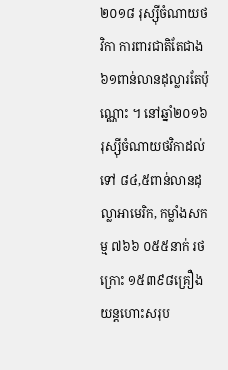២០១៨ រុស្ស៊ីចំណាយថវិកា ការពារជាតិតែជាង៦១ពាន់លានដុល្លារតែប៉ុណ្ណោះ ។ នៅឆ្នាំ២០១៦រុស្ស៊ីចំណាយថវិកាដល់ទៅ ៨៤,៥ពាន់លានដុល្លាអាមេរិក, កម្លាំងសកម្ម ៧៦៦ ០៥៥នាក់ រថក្រោះ ១៥៣៩៨គ្រឿង យន្តហោះសរុប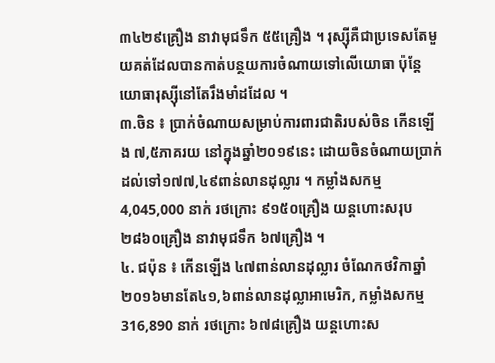៣៤២៩គ្រឿង នាវាមុជទឹក ៥៥គ្រឿង ។ រុស្ស៊ីគឺជាប្រទេសតែមួយគត់ដែលបានកាត់បន្ថយការចំណាយទៅលើយោធា ប៉ុន្តែយោធារុស្ស៊ីនៅតែរឹងមាំដដែល ។
៣.ចិន ៖ ប្រាក់ចំណាយសម្រាប់ការពារជាតិរបស់ចិន កើនឡើង ៧,៥ភាគរយ នៅក្នុងឆ្នាំ២០១៩នេះ ដោយចិនចំណាយប្រាក់ដល់ទៅ១៧៧,៤៩ពាន់លានដុល្លារ ។ កម្លាំងសកម្ម 4,045,000 នាក់ រថក្រោះ ៩១៥០គ្រឿង យន្តហោះសរុប ២៨៦០គ្រឿង នាវាមុជទឹក ៦៧គ្រឿង ។
៤. ជប៉ុន ៖ កើនឡើង ៤៧ពាន់លានដុល្លារ ចំណែកថវិកាឆ្នាំ២០១៦មានតែ៤១,៦ពាន់លានដុល្លាអាមេរិក, កម្លាំងសកម្ម 316,890 នាក់ រថក្រោះ ៦៧៨គ្រឿង យន្តហោះស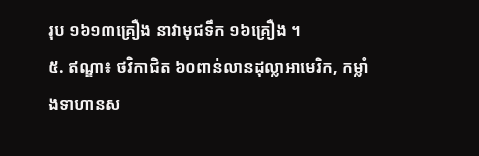រុប ១៦១៣គ្រឿង នាវាមុជទឹក ១៦គ្រឿង ។
៥. ឥណ្ឌា៖ ថវិកាជិត ៦០ពាន់លានដុល្លាអាមេរិក, កម្លាំងទាហានស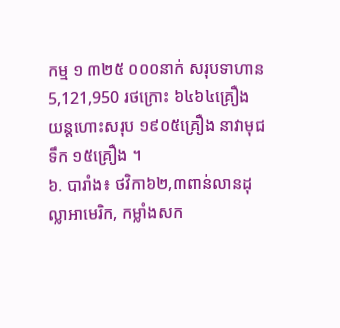កម្ម ១ ៣២៥ ០០០នាក់ សរុបទាហាន5,121,950 រថក្រោះ ៦៤៦៤គ្រឿង យន្តហោះសរុប ១៩០៥គ្រឿង នាវាមុជទឹក ១៥គ្រឿង ។
៦. បារាំង៖ ថវិកា៦២,៣ពាន់លានដុល្លាអាមេរិក, កម្លាំងសក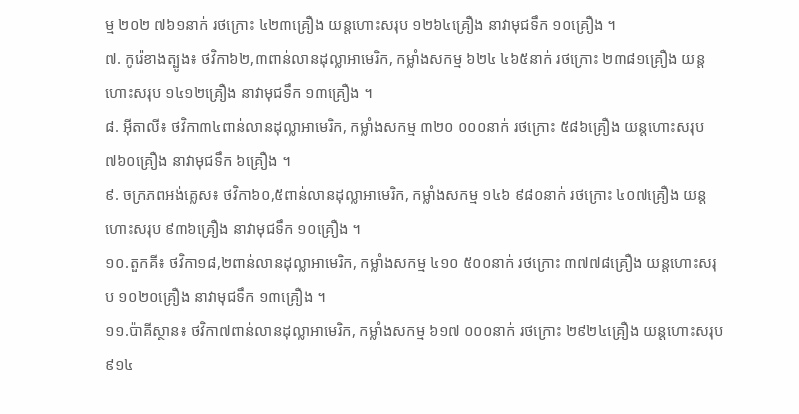ម្ម ២០២ ៧៦១នាក់ រថក្រោះ ៤២៣គ្រឿង យន្តហោះសរុប ១២៦៤គ្រឿង នាវាមុជទឹក ១០គ្រឿង ។
៧. កូរ៉េខាងត្បូង៖ ថវិកា៦២,៣ពាន់លានដុល្លាអាមេរិក, កម្លាំងសកម្ម ៦២៤ ៤៦៥នាក់ រថក្រោះ ២៣៨១គ្រឿង យន្តហោះសរុប ១៤១២គ្រឿង នាវាមុជទឹក ១៣គ្រឿង ។
៨. អ៊ីតាលី៖ ថវិកា៣៤ពាន់លានដុល្លាអាមេរិក, កម្លាំងសកម្ម ៣២០ ០០០នាក់ រថក្រោះ ៥៨៦គ្រឿង យន្តហោះសរុប ៧៦០គ្រឿង នាវាមុជទឹក ៦គ្រឿង ។
៩. ចក្រភពអង់គ្លេស៖ ថវិកា៦០,៥ពាន់លានដុល្លាអាមេរិក, កម្លាំងសកម្ម ១៤៦ ៩៨០នាក់ រថក្រោះ ៤០៧គ្រឿង យន្តហោះសរុប ៩៣៦គ្រឿង នាវាមុជទឹក ១០គ្រឿង ។
១០.តួកគី៖ ថវិកា១៨,២ពាន់លានដុល្លាអាមេរិក, កម្លាំងសកម្ម ៤១០ ៥០០នាក់ រថក្រោះ ៣៧៧៨គ្រឿង យន្តហោះសរុប ១០២០គ្រឿង នាវាមុជទឹក ១៣គ្រឿង ។
១១.ប៉ាគីស្ថាន៖ ថវិកា៧ពាន់លានដុល្លាអាមេរិក, កម្លាំងសកម្ម ៦១៧ ០០០នាក់ រថក្រោះ ២៩២៤គ្រឿង យន្តហោះសរុប ៩១៤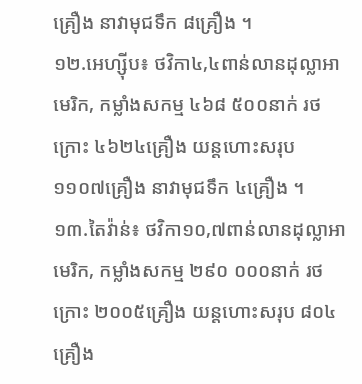គ្រឿង នាវាមុជទឹក ៨គ្រឿង ។
១២.អេហ្ស៊ីប៖ ថវិកា៤,៤ពាន់លានដុល្លាអាមេរិក, កម្លាំងសកម្ម ៤៦៨ ៥០០នាក់ រថក្រោះ ៤៦២៤គ្រឿង យន្តហោះសរុប ១១០៧គ្រឿង នាវាមុជទឹក ៤គ្រឿង ។
១៣.តៃវ៉ាន់៖ ថវិកា១០,៧ពាន់លានដុល្លាអាមេរិក, កម្លាំងសកម្ម ២៩០ ០០០នាក់ រថក្រោះ ២០០៥គ្រឿង យន្តហោះសរុប ៨០៤គ្រឿង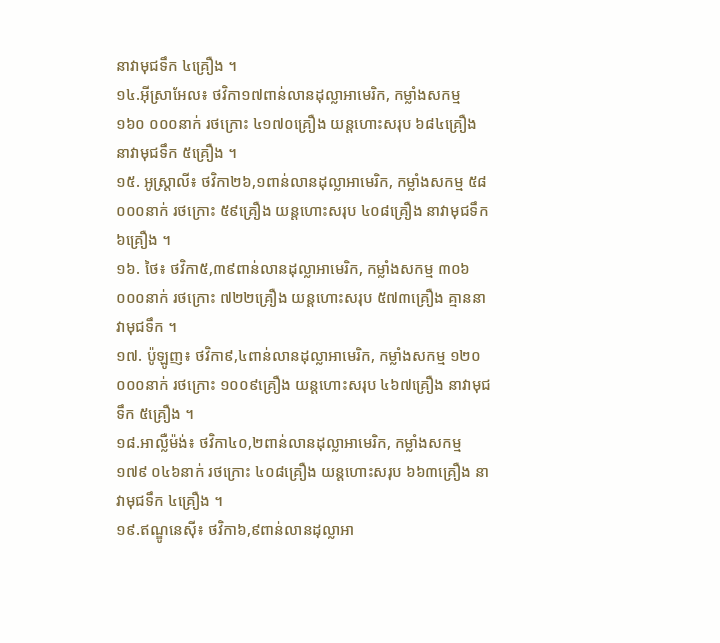នាវាមុជទឹក ៤គ្រឿង ។
១៤.អ៊ីស្រាអែល៖ ថវិកា១៧ពាន់លានដុល្លាអាមេរិក, កម្លាំងសកម្ម ១៦០ ០០០នាក់ រថក្រោះ ៤១៧០គ្រឿង យន្តហោះសរុប ៦៨៤គ្រឿង នាវាមុជទឹក ៥គ្រឿង ។
១៥. អូស្ត្រាលី៖ ថវិកា២៦,១ពាន់លានដុល្លាអាមេរិក, កម្លាំងសកម្ម ៥៨ ០០០នាក់ រថក្រោះ ៥៩គ្រឿង យន្តហោះសរុប ៤០៨គ្រឿង នាវាមុជទឹក ៦គ្រឿង ។
១៦. ថៃ៖ ថវិកា៥,៣៩ពាន់លានដុល្លាអាមេរិក, កម្លាំងសកម្ម ៣០៦ ០០០នាក់ រថក្រោះ ៧២២គ្រឿង យន្តហោះសរុប ៥៧៣គ្រឿង គ្មាននាវាមុជទឹក ។
១៧. ប៉ូឡូញ៖ ថវិកា៩,៤ពាន់លានដុល្លាអាមេរិក, កម្លាំងសកម្ម ១២០ ០០០នាក់ រថក្រោះ ១០០៩គ្រឿង យន្តហោះសរុប ៤៦៧គ្រឿង នាវាមុជទឹក ៥គ្រឿង ។
១៨.អាល្លឺម៉ង់៖ ថវិកា៤០,២ពាន់លានដុល្លាអាមេរិក, កម្លាំងសកម្ម ១៧៩ ០៤៦នាក់ រថក្រោះ ៤០៨គ្រឿង យន្តហោះសរុប ៦៦៣គ្រឿង នាវាមុជទឹក ៤គ្រឿង ។
១៩.ឥណ្ឌូនេស៊ី៖ ថវិកា៦,៩ពាន់លានដុល្លាអា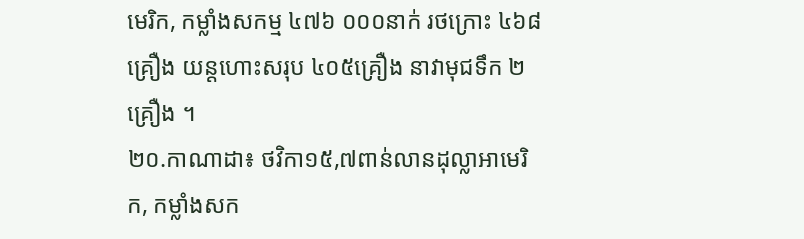មេរិក, កម្លាំងសកម្ម ៤៧៦ ០០០នាក់ រថក្រោះ ៤៦៨គ្រឿង យន្តហោះសរុប ៤០៥គ្រឿង នាវាមុជទឹក ២គ្រឿង ។
២០.កាណាដា៖ ថវិកា១៥,៧ពាន់លានដុល្លាអាមេរិក, កម្លាំងសក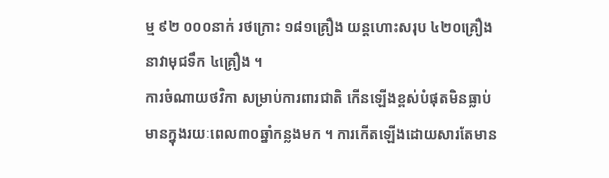ម្ម ៩២ ០០០នាក់ រថក្រោះ ១៨១គ្រឿង យន្តហោះសរុប ៤២០គ្រឿង នាវាមុជទឹក ៤គ្រឿង ។
ការចំណាយថវិកា សម្រាប់ការពារជាតិ កើនឡើងខ្ពស់បំផុតមិនធ្លាប់ មានក្នុងរយៈពេល៣០ឆ្នាំកន្លងមក ។ ការកើតឡើងដោយសារតែមាន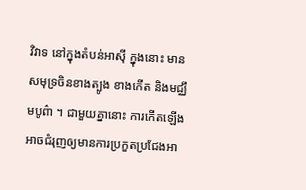វិវាទ នៅក្នុងតំបន់អាស៊ី ក្នុងនោះ មានសមុទ្រចិនខាងត្បូង ខាងកើត និងមជ្ឈឹមបូព៌ា ។ ជាមួយគ្នានោះ ការកើតឡើងអាចជំរុញឲ្យមានការប្រកួតប្រជែងអា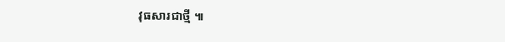វុធសារជាថ្មី ៕